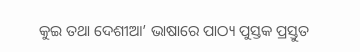କୁଇ ତଥା ଦେଶୀଆ’ ଭାଷାରେ ପାଠ୍ୟ ପୁସ୍ତକ ପ୍ରସ୍ତୁତ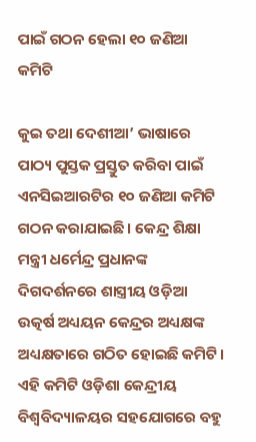ପାଇଁ ଗଠନ ହେଲା ୧୦ ଜଣିଆ କମିଟି

କୁଇ ତଥା ଦେଶୀଆ’ ଭାଷାରେ ପାଠ୍ୟ ପୁସ୍ତକ ପ୍ରସ୍ତୁତ କରିବା ପାଇଁ ଏନସିଇଆରଟିର ୧୦ ଜଣିଆ କମିଟି ଗଠନ କରାଯାଇଛି। କେନ୍ଦ୍ର ଶିକ୍ଷା ମନ୍ତ୍ରୀ ଧର୍ମେନ୍ଦ୍ର ପ୍ରଧାନଙ୍କ ଦିଗଦର୍ଶନରେ ଶାସ୍ତ୍ରୀୟ ଓଡ଼ିଆ ଉତ୍କର୍ଷ ଅଧ୍ୟୟନ କେନ୍ଦ୍ରର ଅଧ୍ୟକ୍ଷଙ୍କ ଅଧ୍ୟକ୍ଷତାରେ ଗଠିତ ହୋଇଛି କମିଟି। ଏହି କମିଟି ଓଡ଼ିଶା କେନ୍ଦ୍ରୀୟ ବିଶ୍ୱବିଦ୍ୟାଳୟର ସହଯୋଗରେ ବହୁ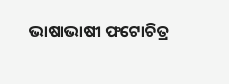ଭାଷାଭାଷୀ ଫଟୋଚିତ୍ର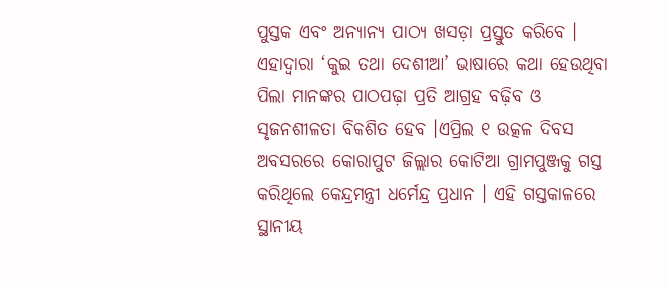ପୁସ୍ତକ ଏବଂ ଅନ୍ୟାନ୍ୟ ପାଠ୍ୟ ଖସଡ଼ା ପ୍ରସ୍ତୁତ କରିବେ । ଏହାଦ୍ୱାରା ‘କୁଇ ତଥା ଦେଶୀଆ’ ଭାଷାରେ କଥା ହେଉଥିବା ପିଲା ମାନଙ୍କର ପାଠପଢ଼ା ପ୍ରତି ଆଗ୍ରହ ବଢ଼ିବ ଓ ସୃଜନଶୀଳତା ବିକଶିତ ହେବ ।ଏପ୍ରିଲ ୧ ଉତ୍କଳ ଦିବସ ଅବସରରେ କୋରାପୁଟ ଜିଲ୍ଲାର କୋଟିଆ ଗ୍ରାମପୁଞ୍ଜକୁ ଗସ୍ତ କରିଥିଲେ କେନ୍ଦ୍ରମନ୍ତ୍ରୀ ଧର୍ମେନ୍ଦ୍ର ପ୍ରଧାନ । ଏହି ଗସ୍ତକାଳରେ ସ୍ଥାନୀୟ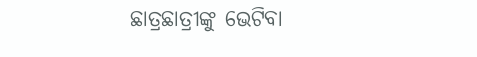ଛାତ୍ରଛାତ୍ରୀଙ୍କୁ ଭେଟିବା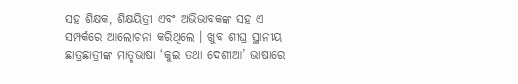ସହ ଶିକ୍ଷକ, ଶିକ୍ଷୟିତ୍ରୀ ଏବଂ ଅଭିଭାବକଙ୍କ ସହ ଏ ସମ୍ପର୍କରେ ଆଲୋଚନା କରିଥିଲେ । ଖୁବ ଶୀଘ୍ର ସ୍ଥାନୀୟ ଛାତ୍ରଛାତ୍ରୀଙ୍କ ମାତୃଭାଷା ‘କୁଇ ତଥା ଦେଶୀଆ’ ଭାଷାରେ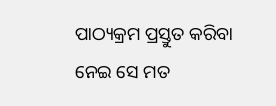ପାଠ୍ୟକ୍ରମ ପ୍ରସ୍ତୁତ କରିବା ନେଇ ସେ ମତ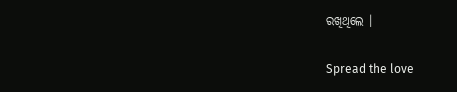ରଖିଥିଲେ ।

Spread the love